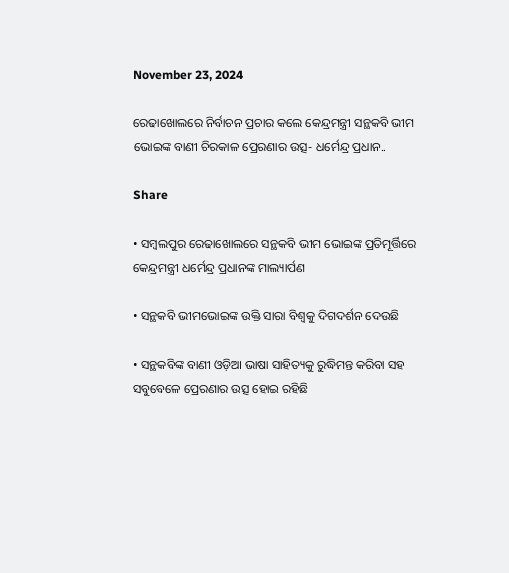November 23, 2024

ରେଢାଖୋଲରେ ନିର୍ବାଚନ ପ୍ରଚାର କଲେ କେନ୍ଦ୍ରମନ୍ତ୍ରୀ ସନ୍ଥକବି ଭୀମ ଭୋଇଙ୍କ ବାଣୀ ଚିରକାଳ ପ୍ରେରଣାର ଉତ୍ସ- ଧର୍ମେନ୍ଦ୍ର ପ୍ରଧାନ..

Share

• ସମ୍ବଲପୁର ରେଢାଖୋଲରେ ସନ୍ଥକବି ଭୀମ ଭୋଇଙ୍କ ପ୍ରତିମୂର୍ତ୍ତିରେ କେନ୍ଦ୍ରମନ୍ତ୍ରୀ ଧର୍ମେନ୍ଦ୍ର ପ୍ରଧାନଙ୍କ ମାଲ୍ୟାର୍ପଣ

• ସନ୍ଥକବି ଭୀମଭୋଇଙ୍କ ଉକ୍ତି ସାରା ବିଶ୍ୱକୁ ଦିଗଦର୍ଶନ ଦେଉଛି

• ସନ୍ଥକବିଙ୍କ ବାଣୀ ଓଡ଼ିଆ ଭାଷା ସାହିତ୍ୟକୁ ରୁଦ୍ଧିମନ୍ତ କରିବା ସହ ସବୁବେଳେ ପ୍ରେରଣାର ଉତ୍ସ ହୋଇ ରହିଛି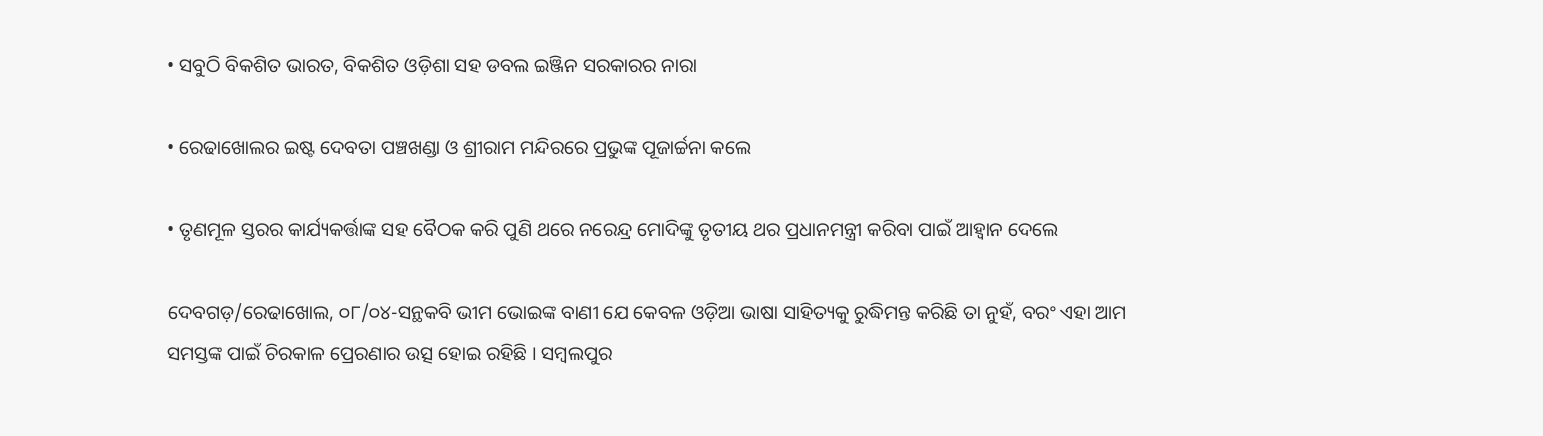• ସବୁଠି ବିକଶିତ ଭାରତ, ବିକଶିତ ଓଡ଼ିଶା ସହ ଡବଲ ଇଞ୍ଜିନ ସରକାରର ନାରା

• ରେଢାଖୋଲର ଇଷ୍ଟ ଦେବତା ପଞ୍ଚଖଣ୍ଡା ଓ ଶ୍ରୀରାମ ମନ୍ଦିରରେ ପ୍ରଭୁଙ୍କ ପୂଜାର୍ଚ୍ଚନା କଲେ

• ତୃଣମୂଳ ସ୍ତରର କାର୍ଯ୍ୟକର୍ତ୍ତାଙ୍କ ସହ ବୈଠକ କରି ପୁଣି ଥରେ ନରେନ୍ଦ୍ର ମୋଦିଙ୍କୁ ତୃତୀୟ ଥର ପ୍ରଧାନମନ୍ତ୍ରୀ କରିବା ପାଇଁ ଆହ୍ୱାନ ଦେଲେ

ଦେବଗଡ଼/ରେଢାଖୋଲ, ୦୮/୦୪-ସନ୍ଥକବି ଭୀମ ଭୋଇଙ୍କ ବାଣୀ ଯେ କେବଳ ଓଡ଼ିଆ ଭାଷା ସାହିତ୍ୟକୁ ରୁଦ୍ଧିମନ୍ତ କରିଛି ତା ନୁହଁ, ବରଂ ଏହା ଆମ ସମସ୍ତଙ୍କ ପାଇଁ ଚିରକାଳ ପ୍ରେରଣାର ଉତ୍ସ ହୋଇ ରହିଛି । ସମ୍ବଲପୁର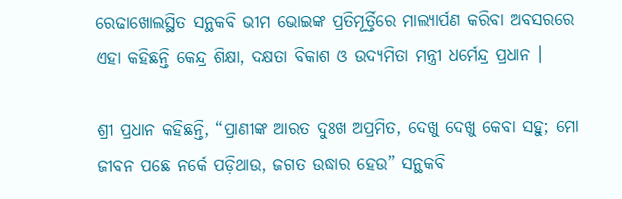ରେଢାଖୋଲସ୍ଥିତ ସନ୍ଥକବି ଭୀମ ଭୋଇଙ୍କ ପ୍ରତିମୂର୍ତ୍ତିରେ ମାଲ୍ୟାର୍ପଣ କରିବା ଅବସରରେ ଏହା କହିଛନ୍ତି କେନ୍ଦ୍ର ଶିକ୍ଷା, ଦକ୍ଷତା ବିକାଶ ଓ ଉଦ୍ୟମିତା ମନ୍ତ୍ରୀ ଧର୍ମେନ୍ଦ୍ର ପ୍ରଧାନ ।

ଶ୍ରୀ ପ୍ରଧାନ କହିଛନ୍ତି, “ପ୍ରାଣୀଙ୍କ ଆରତ ଦୁଃଖ ଅପ୍ରମିତ, ଦେଖୁ ଦେଖୁ କେବା ସହୁ; ମୋ ଜୀବନ ପଛେ ନର୍କେ ପଡ଼ିଥାଉ, ଜଗତ ଉଦ୍ଧାର ହେଉ” ସନ୍ଥକବି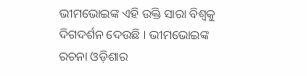ଭୀମଭୋଇଙ୍କ ଏହି ଉକ୍ତି ସାରା ବିଶ୍ୱକୁ ଦିଗଦର୍ଶନ ଦେଉଛି । ଭୀମଭୋଇଙ୍କ ରଚନା ଓଡ଼ିଶାର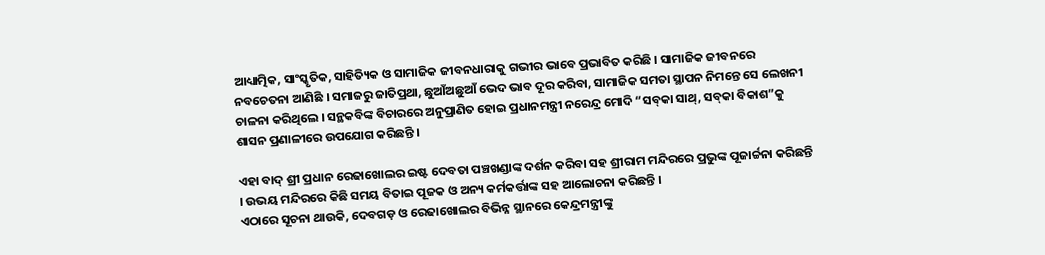ଆଧ୍ୟାତ୍ମିକ, ସାଂସ୍କୃତିକ, ସାହିତ୍ୟିକ ଓ ସାମାଜିକ ଜୀବନଧାରାକୁ ଗଭୀର ଭାବେ ପ୍ରଭାବିତ କରିଛି । ସାମାଜିକ ଜୀବନରେ ନବଚେତନା ଆଣିଛି । ସମାଜରୁ ଜାତିପ୍ରଥା, ଛୁଆଁଅଛୁଆଁ ଭେଦ ଭାବ ଦୂର କରିବା, ସାମାଜିକ ସମତା ସ୍ଥାପନ ନିମନ୍ତେ ସେ ଲେଖନୀ ଚାଳନା କରିଥିଲେ । ସନ୍ଥକବିଙ୍କ ବିଚାରରେ ଅନୁପ୍ରାଣିତ ହୋଇ ପ୍ରଧାନମନ୍ତ୍ରୀ ନରେନ୍ଦ୍ର ମୋଦି “ସବ୍‌କା ସାଥ୍‌, ସବ୍‌କା ବିକାଶ”କୁ ଶାସନ ପ୍ରଣାଳୀରେ ଉପଯୋଗ କରିଛନ୍ତି ।

ଏହା ବାଦ୍ ଶ୍ରୀ ପ୍ରଧାନ ରେଢାଖୋଲର ଇଷ୍ଟ ଦେବତା ପଞ୍ଚଖଣ୍ଡାଙ୍କ ଦର୍ଶନ କରିବା ସହ ଶ୍ରୀରାମ ମନ୍ଦିରରେ ପ୍ରଭୁଙ୍କ ପୂଜାର୍ଚ୍ଚନା କରିଛନ୍ତି । ଉଭୟ ମନ୍ଦିରରେ କିଛି ସମୟ ବିତାଇ ପୂଜକ ଓ ଅନ୍ୟ କର୍ମକର୍ତ୍ତାଙ୍କ ସହ ଆଲୋଚନା କରିଛନ୍ତି ।
ଏଠାରେ ସୂଚନା ଥାଉକି, ଦେବଗଡ଼ ଓ ରେଢାଖୋଲର ବିଭିନ୍ନ ସ୍ଥାନରେ କେନ୍ଦ୍ରମନ୍ତ୍ରୀଙ୍କୁ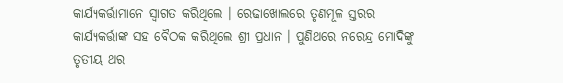କାର୍ଯ୍ୟକର୍ତ୍ତାମାନେ ସ୍ୱାଗତ କରିଥିଲେ । ରେଢାଖୋଲରେ ତୃଣମୂଳ ସ୍ତରର କାର୍ଯ୍ୟକର୍ତ୍ତାଙ୍କ ସହ ବୈଠକ କରିଥିଲେ ଶ୍ରୀ ପ୍ରଧାନ । ପୁଣିଥରେ ନରେନ୍ଦ୍ର ମୋଦିଙ୍କୁ ତୃତୀୟ ଥର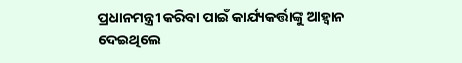ପ୍ରଧାନମନ୍ତ୍ରୀ କରିବା ପାଇଁ କାର୍ଯ୍ୟକର୍ତ୍ତାଙ୍କୁ ଆହ୍ୱାନ ଦେଇଥିଲେ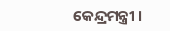କେନ୍ଦ୍ରମନ୍ତ୍ରୀ ।